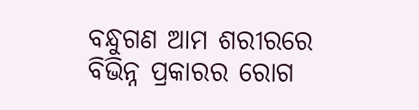ବନ୍ଧୁଗଣ ଆମ ଶରୀରରେ ବିଭିନ୍ନ ପ୍ରକାରର ରୋଗ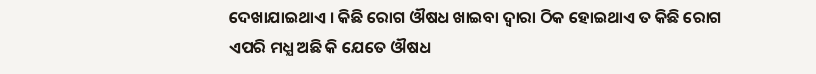ଦେଖାଯାଇଥାଏ । କିଛି ରୋଗ ଔଷଧ ଖାଇବା ଦ୍ବାରା ଠିକ ହୋଇଥାଏ ତ କିଛି ରୋଗ ଏପରି ମଧ୍ଯ ଅଛି କି ଯେତେ ଔଷଧ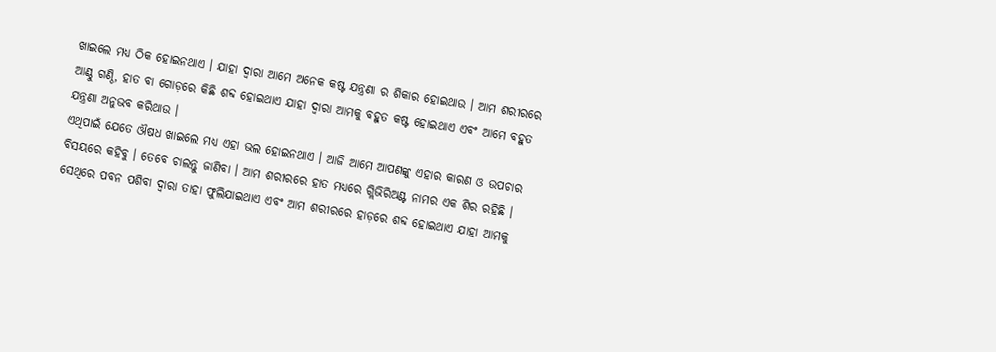ଖାଇଲେ ମଧ୍ୟ ଠିକ ହୋଇନଥାଏ । ଯାହା ଦ୍ଵାରା ଆମେ ଅନେକ କଷ୍ଟ ଯନ୍ତ୍ରଣା ର ଶିକାର ହୋଇଥାଉ । ଆମ ଶରୀରରେ ଆଣ୍ଠୁ ଗଣ୍ଠି, ହାତ ବା ଗୋଡ଼ରେ କିଛି ଶବ୍ଦ ହୋଇଥାଏ ଯାହା ଦ୍ଵାରା ଆମକୁ ବହୁତ କଷ୍ଟ ହୋଇଥାଏ ଏବଂ ଆମେ ବହୁତ ଯନ୍ତ୍ରଣା ଅନୁଭବ କରିଥାଉ ।
ଏଥିପାଇଁ ଯେତେ ଔଷଧ ଖାଇଲେ ମଧ୍ୟ ଏହା ଭଲ ହୋଇନଥାଏ । ଆଜି ଆମେ ଆପଣଙ୍କୁ ଏହାର କାରଣ ଓ ଉପଚାର ବିସୟରେ କହିବୁ । ତେବେ ଚାଲନ୍ତୁ ଜାଣିବା । ଆମ ଶରୀରରେ ହାତ ମଧ୍ୟରେ ଗ୍ଲିଭିରିଅଣ୍ଟ ନାମର ଏକ ଶିର ରହିଛି । ସେଥିରେ ପବନ ପଶିବା ଦ୍ୱାରା ତାହା ଫୁଲିଯାଇଥାଏ ଏବଂ ଆମ ଶରୀରରେ ହାଡ଼ରେ ଶବ୍ଦ ହୋଇଥାଏ ଯାହା ଆମକୁ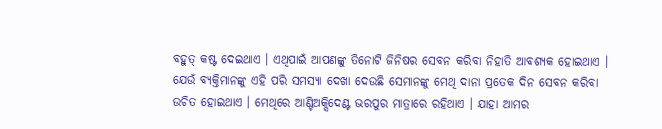ବହୁତ୍ କଷ୍ଟ ଦେଇଥାଏ । ଏଥିପାଇଁ ଆପଣଙ୍କୁ ତିନୋଟି ଜିନିଷର ସେବନ କରିବା ନିହାତି ଆବଶ୍ୟକ ହୋଇଥାଏ ।
ଯେଉଁ ବ୍ୟକ୍ତିମାନଙ୍କୁ ଏହି ପରି ସମସ୍ୟା ଦେଖା ଦେଉଛି ସେମାନଙ୍କୁ ମେଥି ଦାନା ପ୍ରତେକ ଦିନ ସେବନ କରିବା ଉଚିତ ହୋଇଥାଏ । ମେଥିରେ ଆଣ୍ଟିଅକ୍ସିଦେଣ୍ଟ ଭରପୁର ମାତ୍ରାରେ ରହିଥାଏ । ଯାହା ଆମର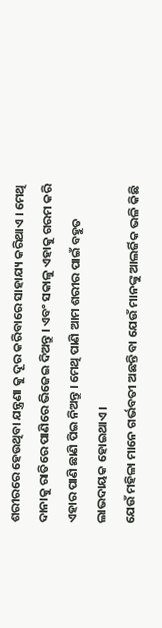ଶରୀରରେ ହେଉଥିବା ଯନ୍ତ୍ରଣା କୁ ଦୂର କରିବାରେ ସାହାଯ୍ୟ କରିଥାଏ । ମେଥି ଦାନାକୁ ରାତିରେ ପାଣିରେ ଭିଜେଇ ଦିଅନ୍ତୁ । ଏବଂ ସକାଳୁ ଏହାକୁ ଗରମ କରି ଏହାର ପାଣି ଛାଣି ପିଇ ନିଅନ୍ତୁ । ମେଥି ପାଣି ଆମ ଶରୀର ପାଇଁ ବହୁତ ଲାଭଦାୟକ ହୋଇଥାଏ ।
ଯେଉଁ ମହିଳା ମାନେ ଗର୍ଭବତୀ ଅଛନ୍ତି ବା ଯେଉଁ ମାନଙ୍କୁ ଆଲର୍ଜିକ ଭଳି କିଛି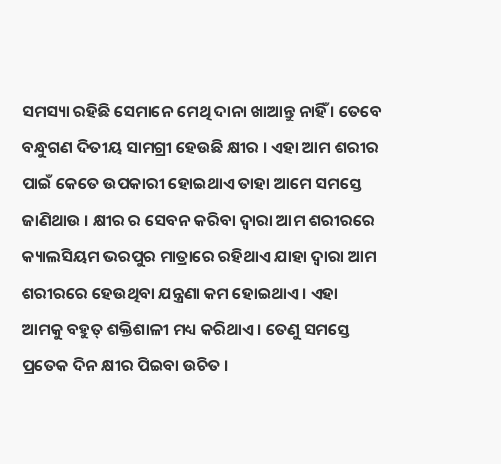ସମସ୍ୟା ରହିଛି ସେମାନେ ମେଥି ଦାନା ଖାଆନ୍ତୁ ନାହିଁ । ତେବେ ବନ୍ଧୁଗଣ ଦିତୀୟ ସାମଗ୍ରୀ ହେଉଛି କ୍ଷୀର । ଏହା ଆମ ଶରୀର ପାଇଁ କେତେ ଉପକାରୀ ହୋଇଥାଏ ତାହା ଆମେ ସମସ୍ତେ ଜାଣିଥାଉ । କ୍ଷୀର ର ସେବନ କରିବା ଦ୍ଵାରା ଆମ ଶରୀରରେ କ୍ୟାଲସିୟମ ଭରପୁର ମାତ୍ରାରେ ରହିଥାଏ ଯାହା ଦ୍ଵାରା ଆମ ଶରୀରରେ ହେଉଥିବା ଯନ୍ତ୍ରଣା କମ ହୋଇଥାଏ । ଏହା ଆମକୁ ବହୁତ୍ ଶକ୍ତିଶାଳୀ ମଧ୍ୟ କରିଥାଏ । ତେଣୁ ସମସ୍ତେ ପ୍ରତେକ ଦିନ କ୍ଷୀର ପିଇବା ଉଚିତ ।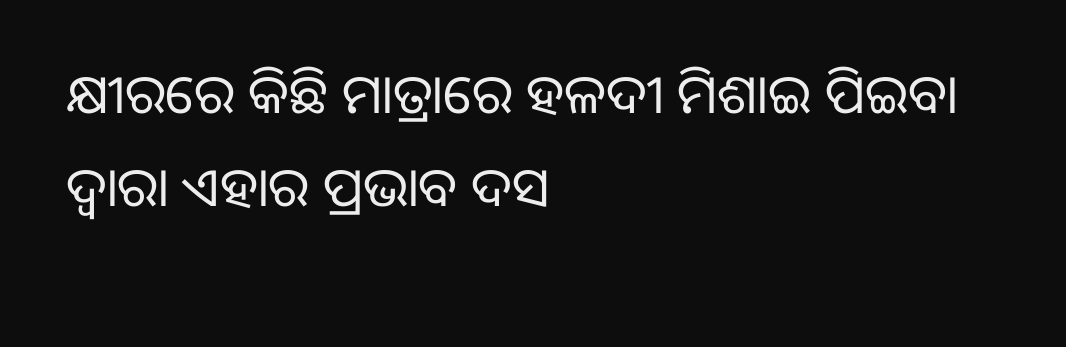କ୍ଷୀରରେ କିଛି ମାତ୍ରାରେ ହଳଦୀ ମିଶାଇ ପିଇବା ଦ୍ୱାରା ଏହାର ପ୍ରଭାବ ଦସ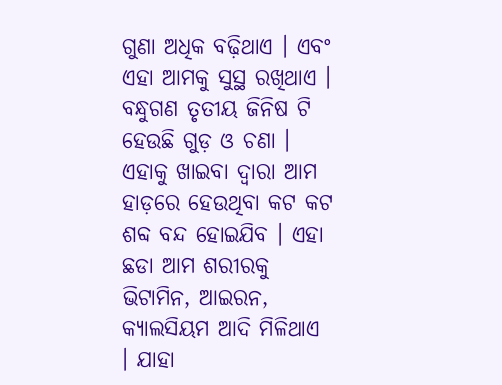ଗୁଣା ଅଧିକ ବଢ଼ିଥାଏ । ଏବଂ ଏହା ଆମକୁ ସୁସ୍ଥ ରଖିଥାଏ ।
ବନ୍ଧୁଗଣ ତୃତୀୟ ଜିନିଷ ଟି ହେଉଛି ଗୁଡ଼ ଓ ଚଣା । ଏହାକୁ ଖାଇବା ଦ୍ଵାରା ଆମ ହାଡ଼ରେ ହେଉଥିବା କଟ କଟ ଶବ୍ଦ ବନ୍ଦ ହୋଇଯିବ । ଏହା ଛଡା ଆମ ଶରୀରକୁ ଭିଟାମିନ, ଆଇରନ, କ୍ୟାଲସିୟମ ଆଦି ମିଳିଥାଏ । ଯାହା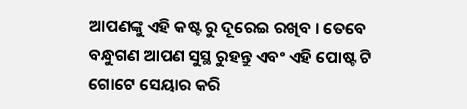ଆପଣଙ୍କୁ ଏହି କଷ୍ଟ ରୁ ଦୂରେଇ ରଖିବ । ତେବେ ବନ୍ଧୁଗଣ ଆପଣ ସୁସ୍ଥ ରୁହନ୍ତୁ ଏବଂ ଏହି ପୋଷ୍ଟ ଟି ଗୋଟେ ସେୟାର କରି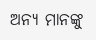ଅନ୍ୟ ମାନଙ୍କୁ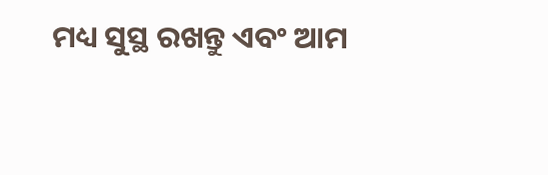ମଧ୍ୟ ସୁସ୍ଥ ରଖନ୍ତୁ ଏବଂ ଆମ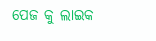ପେଜ କୁ ଲାଇକ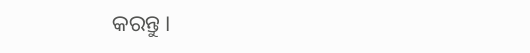କରନ୍ତୁ ।